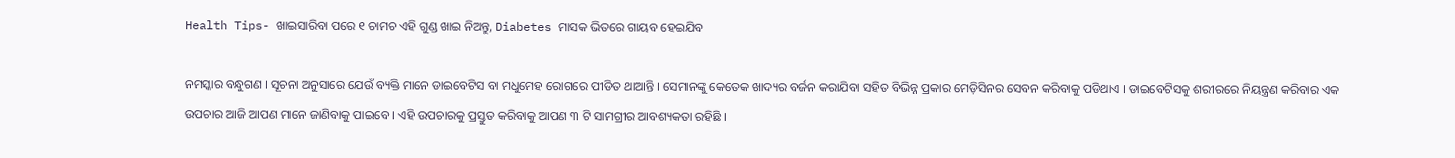Health Tips- ଖାଇସାରିବା ପରେ ୧ ଚାମଚ ଏହି ଗୁଣ୍ଡ ଖାଇ ନିଅନ୍ତୁ, Diabetes ମାସକ ଭିତରେ ଗାୟବ ହେଇଯିବ

ନମସ୍କାର ବନ୍ଧୁଗଣ । ସୂଚନା ଅନୁସାରେ ଯେଉଁ ବ୍ୟକ୍ତି ମାନେ ଡାଇବେଟିସ ବା ମଧୁମେହ ରୋଗରେ ପୀଡିତ ଥାଆନ୍ତି । ସେମାନଙ୍କୁ କେତେକ ଖାଦ୍ୟର ବର୍ଜନ କରାଯିବା ସହିତ ବିଭିନ୍ନ ପ୍ରକାର ମେଡ଼ିସିନର ସେବନ କରିବାକୁ ପଡିଥାଏ । ଡାଇବେଟିସକୁ ଶରୀରରେ ନିୟନ୍ତ୍ରଣ କରିବାର ଏକ ଉପଚାର ଆଜି ଆପଣ ମାନେ ଜାଣିବାକୁ ପାଇବେ । ଏହି ଉପଚାରକୁ ପ୍ରସ୍ତୁତ କରିବାକୁ ଆପଣ ୩ ଟି ସାମଗ୍ରୀର ଆବଶ୍ୟକତା ରହିଛି ।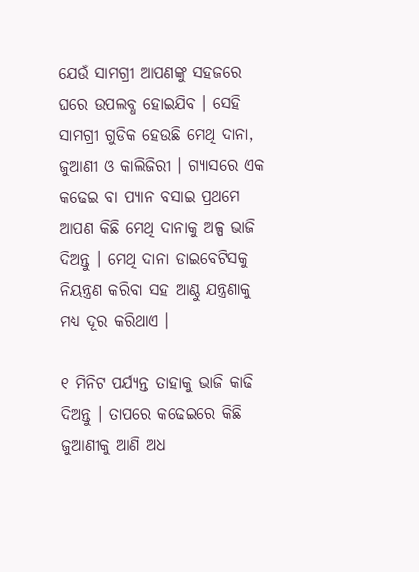ଯେଉଁ ସାମଗ୍ରୀ ଆପଣଙ୍କୁ ସହଜରେ ଘରେ ଉପଲବ୍ଧ ହୋଇଯିବ । ସେହି ସାମଗ୍ରୀ ଗୁଡିକ ହେଉଛି ମେଥି ଦାନା, ଜୁଆଣୀ ଓ କାଲିଜିରୀ । ଗ୍ଯାସରେ ଏକ କଢେଇ ବା ପ୍ଯାନ ବସାଇ ପ୍ରଥମେ ଆପଣ କିଛି ମେଥି ଦାନାକୁ ଅଳ୍ପ ଭାଜି ଦିଅନ୍ତୁ । ମେଥି ଦାନା ଡାଇବେଟିସକୁ ନିୟନ୍ତ୍ରଣ କରିବା ସହ ଆଣ୍ଠୁ ଯନ୍ତ୍ରଣାକୁ ମଧ୍ୟ ଦୂର କରିଥାଏ ।

୧ ମିନିଟ ପର୍ଯ୍ୟନ୍ତ ତାହାକୁ ଭାଜି କାଢି ଦିଅନ୍ତୁ । ତାପରେ କଢେଇରେ କିଛି ଜୁଆଣୀକୁ ଆଣି ଅଧ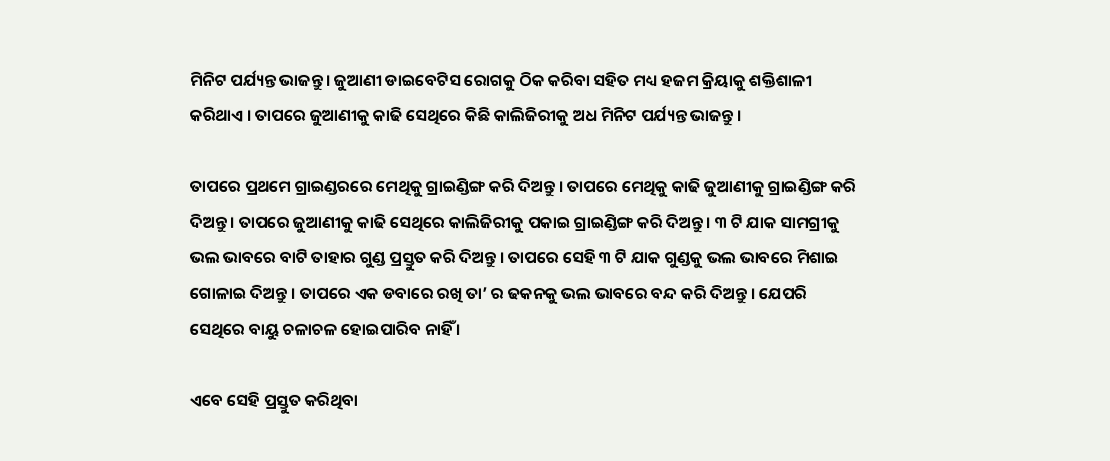ମିନିଟ ପର୍ଯ୍ୟନ୍ତ ଭାଜନ୍ତୁ । ଜୁଆଣୀ ଡାଇବେଟିସ ରୋଗକୁ ଠିକ କରିବା ସହିତ ମଧ୍ୟ ହଜମ କ୍ରିୟାକୁ ଶକ୍ତିଶାଳୀ କରିଥାଏ । ତାପରେ ଜୁଆଣୀକୁ କାଢି ସେଥିରେ କିଛି କାଲିଜିରୀକୁ ଅଧ ମିନିଟ ପର୍ଯ୍ୟନ୍ତ ଭାଜନ୍ତୁ ।

ତାପରେ ପ୍ରଥମେ ଗ୍ରାଇଣ୍ଡରରେ ମେଥିକୁ ଗ୍ରାଇଣ୍ଡିଙ୍ଗ କରି ଦିଅନ୍ତୁ । ତାପରେ ମେଥିକୁ କାଢି ଜୁଆଣୀକୁ ଗ୍ରାଇଣ୍ଡିଙ୍ଗ କରି ଦିଅନ୍ତୁ । ତାପରେ ଜୁଆଣୀକୁ କାଢି ସେଥିରେ କାଲିଜିରୀକୁ ପକାଇ ଗ୍ରାଇଣ୍ଡିଙ୍ଗ କରି ଦିଅନ୍ତୁ । ୩ ଟି ଯାକ ସାମଗ୍ରୀକୁ ଭଲ ଭାବରେ ବାଟି ତାହାର ଗୁଣ୍ଡ ପ୍ରସ୍ତୁତ କରି ଦିଅନ୍ତୁ । ତାପରେ ସେହି ୩ ଟି ଯାକ ଗୁଣ୍ଡକୁ ଭଲ ଭାବରେ ମିଶାଇ ଗୋଳାଇ ଦିଅନ୍ତୁ । ତାପରେ ଏକ ଡବାରେ ରଖି ତା’ ର ଢକନକୁ ଭଲ ଭାବରେ ବନ୍ଦ କରି ଦିଅନ୍ତୁ । ଯେପରି ସେଥିରେ ବାୟୁ ଚଳାଚଳ ହୋଇପାରିବ ନାହିଁ ।

ଏବେ ସେହି ପ୍ରସ୍ତୁତ କରିଥିବା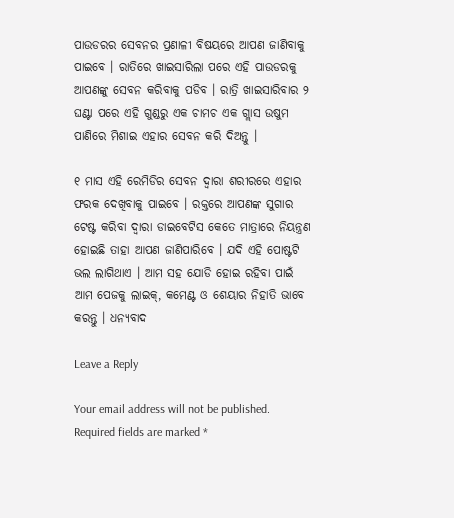ପାଉଡରର ସେବନର ପ୍ରଣାଳୀ ବିଷୟରେ ଆପଣ ଜାଣିବାକୁ ପାଇବେ । ରାତିରେ ଖାଇସାରିଲା ପରେ ଏହି ପାଉଡରକୁ ଆପଣଙ୍କୁ ସେବନ କରିବାକୁ ପଡିବ । ରାତ୍ରି ଖାଇସାରିବାର ୨ ଘଣ୍ଟା ପରେ ଏହି ଗୁଣ୍ଡରୁ ଏକ ଚାମଚ ଏକ ଗ୍ଲାସ ଉଷୁମ ପାଣିରେ ମିଶାଇ ଏହାର ସେବନ କରି ଦିଅନ୍ତୁ ।

୧ ମାସ ଏହି ରେମିଡିର ସେବନ ଦ୍ଵାରା ଶରୀରରେ ଏହାର ଫରକ ଦେଖିବାକୁ ପାଇବେ । ରକ୍ତରେ ଆପଣଙ୍କ ସୁଗାର ଟେଷ୍ଟ କରିବା ଦ୍ଵାରା ଡାଇବେଟିସ କେତେ ମାତ୍ରାରେ ନିୟନ୍ତ୍ରଣ ହୋଇଛି ତାହା ଆପଣ ଜାଣିପାରିବେ । ଯଦି ଏହି ପୋଷ୍ଟଟି ଭଲ ଲାଗିଥାଏ । ଆମ ସହ ଯୋଡି ହୋଇ ରହିବା ପାଇଁ  ଆମ ପେଜକୁ ଲାଇକ୍, କମେଣ୍ଟ ଓ ଶେୟାର ନିହାତି ଭାବେ କରନ୍ତୁ । ଧନ୍ୟବାଦ

Leave a Reply

Your email address will not be published. Required fields are marked *